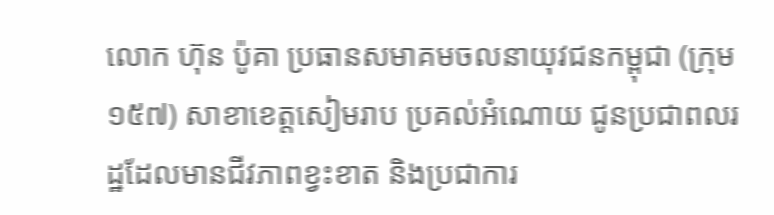លោក ហ៊ុន ប៉ូគា ប្រធានសមាគមចលនាយុវជនកម្ពុជា (ក្រុម១៥៧) សាខាខេត្តសៀមរាប ប្រគល់អំណោយ ជូនប្រជាពលរដ្ឋដែលមានជីវភាពខ្វះខាត និងប្រជាការ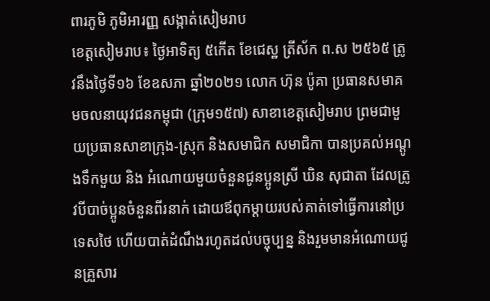ពារភូមិ ភូមិអារញ្ញ សង្កាត់សៀមរាប
ខេត្តសៀមរាប៖ ថ្ងៃអាទិត្យ ៥កើត ខែជេស្ឋ ត្រីស័ក ព.ស ២៥៦៥ ត្រូវនឹងថ្ងៃទី១៦ ខែឧសភា ឆ្នាំ២០២១ លោក ហ៊ុន ប៉ូគា ប្រធានសមាគមចលនាយុវជនកម្ពុជា (ក្រុម១៥៧) សាខាខេត្តសៀមរាប ព្រមជាមួយប្រធានសាខាក្រុង-ស្រុក និងសមាជិក សមាជិកា បានប្រគល់អណ្តូងទឹកមួយ និង អំណោយមួយចំនួនជូនប្អូនស្រី ឃិន សុជាតា ដែលត្រូវបីបាច់ប្អូនចំនួនពីរនាក់ ដោយឪពុកម្តាយរបស់គាត់ទៅធ្វើការនៅប្រទេសថៃ ហើយបាត់ដំណឹងរហូតដល់បច្ចុប្បន្ន និងរួមមានអំណោយជូនគ្រួសារ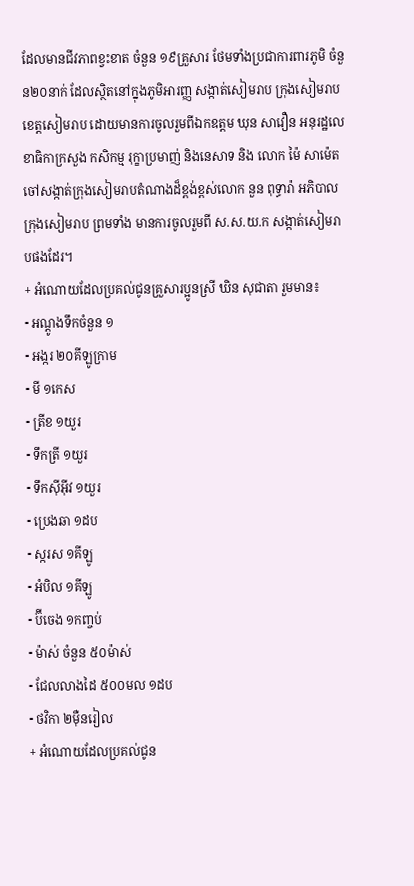ដែលមានជីវភាពខ្វះខាត ចំនួន ១៩គ្រួសារ ថែមទាំងប្រជាការពារភូមិ ចំនួន២០នាក់ ដែលស្ថិតនៅក្នុងភូមិអារញ្ញ សង្កាត់សៀមរាប ក្រុងសៀមរាប ខេត្តសៀមរាប ដោយមានការចូលរួមពីឯកឧត្តម ឃុន សាវឿន អនុរដ្ឋលេខាធិកាក្រសួង កសិកម្ម រុក្ខាប្រមាញ់ និងនេសាទ និង លោក ម៉ៃ សាម៉េត ចៅសង្កាត់ក្រុងសៀមរាបតំណាងដ៏ខ្ពង់ខ្ពស់លោក នួន ពុទ្ធារ៉ា អភិបាលក្រុងសៀមរាប ព្រមទាំង មានការចូលរួមពី ស.ស.យ.ក សង្កាត់សៀមរាបផងដែរ។
+ អំណោយដែលប្រគល់ជូនគ្រួសារប្អូនស្រី ឃិន សុជាតា រួមមាន៖
⁃ អណ្តូងទឹកចំនួន ១
⁃ អង្ករ ២០គីឡូក្រាម
⁃ មី ១កេស
⁃ ត្រីខ ១យួរ
⁃ ទឹកត្រី ១យួរ
⁃ ទឹកសុីអុីវ ១យួរ
⁃ ប្រេងឆា ១ដប
⁃ ស្ករស ១គីឡូ
⁃ អំបិល ១គីឡូ
⁃ ប៊ីចេង ១កញ្ចប់
⁃ ម៉ាស់ ចំនួន ៥០ម៉ាស់
⁃ ជែលលាងដៃ ៥០០មល ១ដប
⁃ ថវិកា ២មុឺនរៀល
+ អំណោយដែលប្រគល់ជូន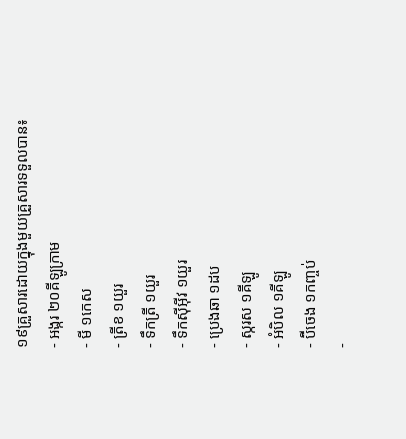១៩គ្រួសារដោយក្នុងមួយគ្រួសារទទួលបាន៖
⁃ អង្ករ ២០គីឡូក្រាម
⁃ មី ១កេស
⁃ ត្រីខ ១យួរ
⁃ ទឹកត្រី ១យួរ
⁃ ទឹកសុីអុីវ ១យួរ
⁃ ប្រេងឆា ១ដប
⁃ ស្ករស ១គីឡូ
⁃ អំបិល ១គីឡូ
⁃ ប៊ីចេង ១កញ្ចប់
⁃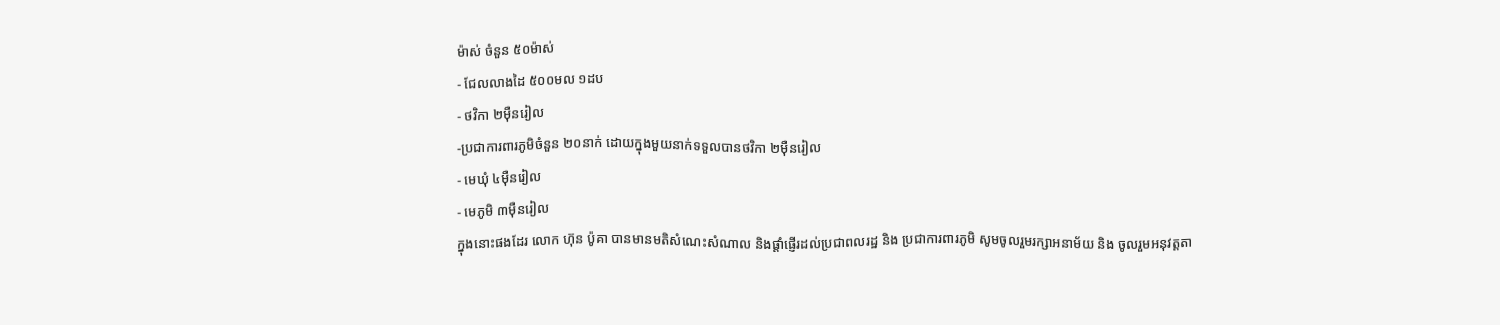ម៉ាស់ ចំនួន ៥០ម៉ាស់
⁃ ជែលលាងដៃ ៥០០មល ១ដប
⁃ ថវិកា ២មុឺនរៀល
-ប្រជាការពារភូមិចំនួន ២០នាក់ ដោយក្នុងមួយនាក់ទទួលបានថវិកា ២មុឺនរៀល
⁃ មេឃុំ ៤មុឺនរៀល
⁃ មេភូមិ ៣មុឺនរៀល
ក្នុងនោះផងដែរ លោក ហ៊ុន ប៉ូគា បានមានមតិសំណេះសំណាល និងផ្តាំផ្ញេីរដល់ប្រជាពលរដ្ឋ និង ប្រជាការពារភូមិ សូមចូលរួមរក្សាអនាម័យ និង ចូលរួមអនុវត្តតា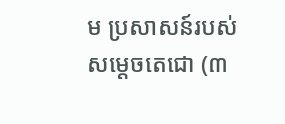ម ប្រសាសន៍របស់ សម្តេចតេជោ (៣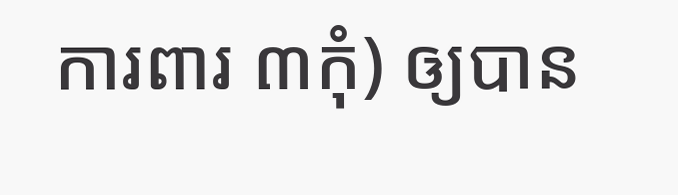ការពារ ៣កុំ) ឲ្យបាន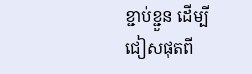ខ្ជាប់ខ្ជួន ដើម្បីជៀសផុតពី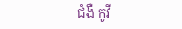ជំងឺ កូវី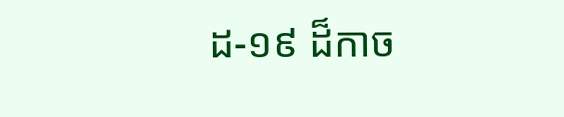ដ-១៩ ដ៏កាច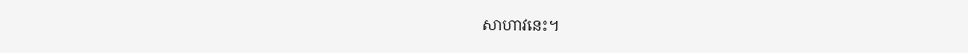សាហាវនេះ។